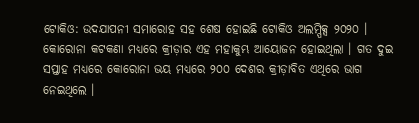ଟୋକିଓ: ଉଦଯାପନୀ ସମାରୋହ ସହ ଶେଷ ହୋଇଛି ଟୋକିଓ ଅଲମ୍ପିକ୍ସ ୨୦୨୦ । କୋରୋନା କଟକଣା ମଧ୍ୟରେ କ୍ରୀଡ଼ାର ଏହ ମହାକୁମ୍ଭ ଆୟୋଜନ ହୋଇଥିଲା । ଗତ ଦୁଇ ସପ୍ତାହ ମଧ୍ୟରେ କୋରୋନା ଭୟ ମଧ୍ୟରେ ୨୦୦ ଦେଶର କ୍ରୀଡ଼ାବିତ ଏଥିରେ ଭାଗ ନେଇଥିଲେ ।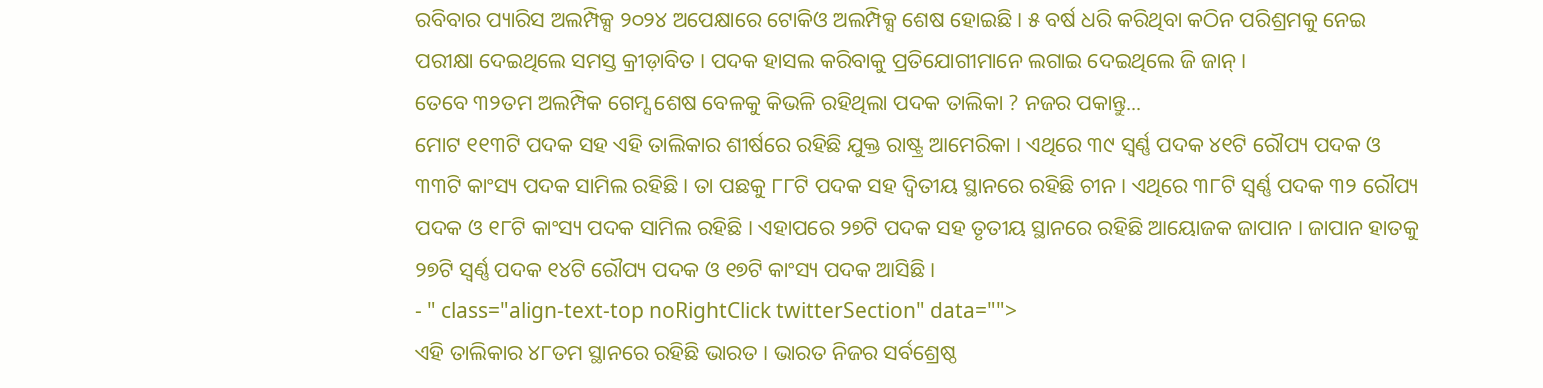ରବିବାର ପ୍ୟାରିସ ଅଲମ୍ପିକ୍ସ ୨୦୨୪ ଅପେକ୍ଷାରେ ଟୋକିଓ ଅଲମ୍ପିକ୍ସ ଶେଷ ହୋଇଛି । ୫ ବର୍ଷ ଧରି କରିଥିବା କଠିନ ପରିଶ୍ରମକୁ ନେଇ ପରୀକ୍ଷା ଦେଇଥିଲେ ସମସ୍ତ କ୍ରୀଡ଼ାବିତ । ପଦକ ହାସଲ କରିବାକୁ ପ୍ରତିଯୋଗୀମାନେ ଲଗାଇ ଦେଇଥିଲେ ଜି ଜାନ୍ ।
ତେବେ ୩୨ତମ ଅଲମ୍ପିକ ଗେମ୍ସ ଶେଷ ବେଳକୁ କିଭଳି ରହିଥିଲା ପଦକ ତାଲିକା ? ନଜର ପକାନ୍ତୁ...
ମୋଟ ୧୧୩ଟି ପଦକ ସହ ଏହି ତାଲିକାର ଶୀର୍ଷରେ ରହିଛି ଯୁକ୍ତ ରାଷ୍ଟ୍ର ଆମେରିକା । ଏଥିରେ ୩୯ ସ୍ବର୍ଣ୍ଣ ପଦକ ୪୧ଟି ରୌପ୍ୟ ପଦକ ଓ ୩୩ଟି କାଂସ୍ୟ ପଦକ ସାମିଲ ରହିଛି । ତା ପଛକୁ ୮୮ଟି ପଦକ ସହ ଦ୍ବିତୀୟ ସ୍ଥାନରେ ରହିଛି ଚୀନ । ଏଥିରେ ୩୮ଟି ସ୍ବର୍ଣ୍ଣ ପଦକ ୩୨ ରୌପ୍ୟ ପଦକ ଓ ୧୮ଟି କାଂସ୍ୟ ପଦକ ସାମିଲ ରହିଛି । ଏହାପରେ ୨୭ଟି ପଦକ ସହ ତୃତୀୟ ସ୍ଥାନରେ ରହିଛି ଆୟୋଜକ ଜାପାନ । ଜାପାନ ହାତକୁ ୨୭ଟି ସ୍ବର୍ଣ୍ଣ ପଦକ ୧୪ଟି ରୌପ୍ୟ ପଦକ ଓ ୧୭ଟି କାଂସ୍ୟ ପଦକ ଆସିଛି ।
- " class="align-text-top noRightClick twitterSection" data="">
ଏହି ତାଲିକାର ୪୮ତମ ସ୍ଥାନରେ ରହିଛି ଭାରତ । ଭାରତ ନିଜର ସର୍ବଶ୍ରେଷ୍ଠ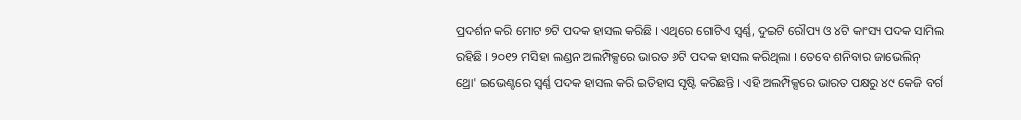ପ୍ରଦର୍ଶନ କରି ମୋଟ ୭ଟି ପଦକ ହାସଲ କରିଛି । ଏଥିରେ ଗୋଟିଏ ସ୍ବର୍ଣ୍ଣ, ଦୁଇଟି ରୌପ୍ୟ ଓ ୪ଟି କାଂସ୍ୟ ପଦକ ସାମିଲ ରହିଛି । ୨୦୧୨ ମସିହା ଲଣ୍ଡନ ଅଲମ୍ପିକ୍ସରେ ଭାରତ ୬ଟି ପଦକ ହାସଲ କରିଥିଲା । ତେବେ ଶନିବାର ଜାଭେଲିନ୍ ଥ୍ରୋ' ଇଭେଣ୍ଟରେ ସ୍ବର୍ଣ୍ଣ ପଦକ ହାସଲ କରି ଇତିହାସ ସୃଷ୍ଟି କରିଛନ୍ତି । ଏହି ଅଲମ୍ପିକ୍ସରେ ଭାରତ ପକ୍ଷରୁ ୪୯ କେଜି ବର୍ଗ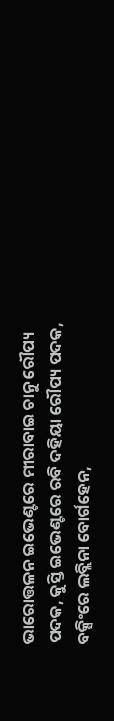ଭାରୋତ୍ତଳନ ଇଭେଣ୍ଟରେ ମୀରାବାଇ ଚାନୁ ରୌପ୍ୟ ପଦକ, କୁସ୍ତି ଇଭେଣ୍ଟରେ ରବି ଦହିୟା ରୌପ୍ୟ ପଦକ, ବକ୍ସିଂରେ ଲବ୍ଲିନା ବୋର୍ଗହେନ,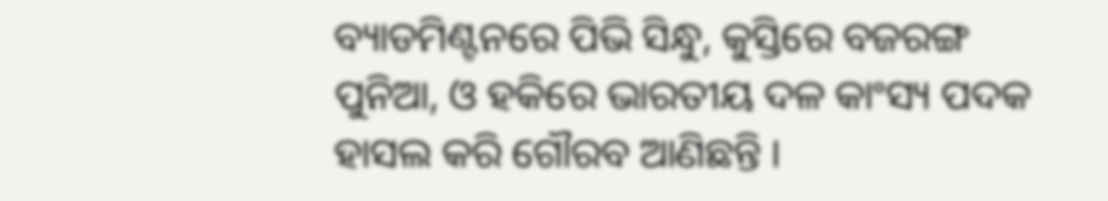ବ୍ୟାଡମିଣ୍ଟନରେ ପିଭି ସିନ୍ଧୁ, କୁସ୍ତିରେ ବଜରଙ୍ଗ ପୁନିଆ, ଓ ହକିରେ ଭାରତୀୟ ଦଳ କାଂସ୍ୟ ପଦକ ହାସଲ କରି ଗୌରବ ଆଣିଛନ୍ତି ।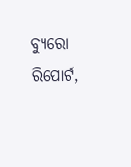ବ୍ୟୁରୋ ରିପୋର୍ଟ,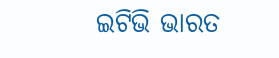ଇଟିଭି ଭାରତ